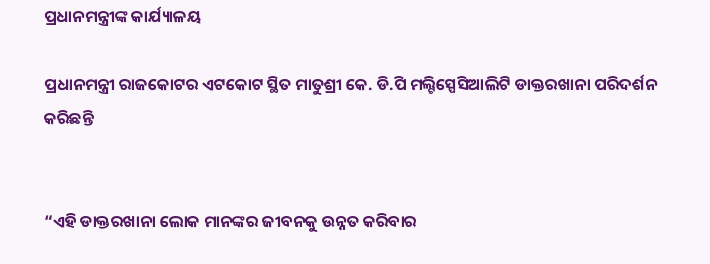ପ୍ରଧାନମନ୍ତ୍ରୀଙ୍କ କାର୍ଯ୍ୟାଳୟ

ପ୍ରଧାନମନ୍ତ୍ରୀ ରାଜକୋଟର ଏଟକୋଟ ସ୍ଥିତ ମାତୁଶ୍ରୀ କେ. ଡି.ପି ମଲ୍ଟିସ୍ପେସିଆଲିଟି ଡାକ୍ତରଖାନା ପରିଦର୍ଶନ କରିଛନ୍ତି


“ଏହି ଡାକ୍ତରଖାନା ଲୋକ ମାନଙ୍କର ଜୀବନକୁ ଉନ୍ନତ କରିବାର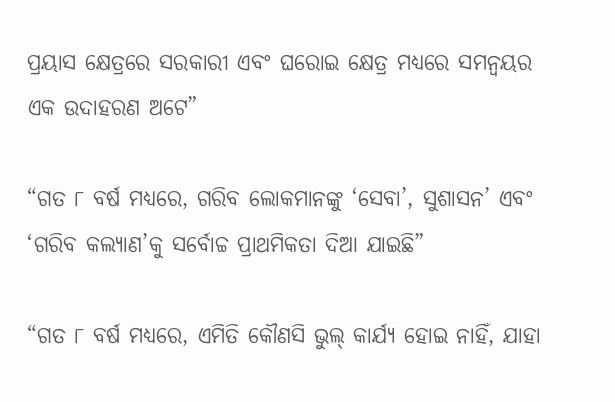ପ୍ରୟାସ କ୍ଷେତ୍ରରେ ସରକାରୀ ଏବଂ ଘରୋଇ କ୍ଷେତ୍ର ମଧ୍ୟରେ ସମନ୍ୱୟର ଏକ ଉଦାହରଣ ଅଟେ”

“ଗତ ୮ ବର୍ଷ ମଧ୍ୟରେ, ଗରିବ ଲୋକମାନଙ୍କୁ ‘ସେବା’, ସୁଶାସନ’ ଏବଂ ‘ଗରିବ କଲ୍ୟାଣ’କୁ ସର୍ବୋଚ୍ଚ ପ୍ରାଥମିକତା ଦିଆ ଯାଇଛି”

“ଗତ ୮ ବର୍ଷ ମଧ୍ୟରେ, ଏମିତି କୌଣସି ଭୁଲ୍ କାର୍ଯ୍ୟ ହୋଇ ନାହିଁ, ଯାହା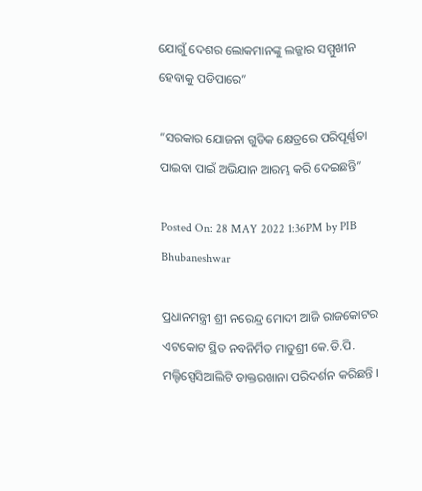ଯୋଗୁଁ ଦେଶର ଲୋକମାନଙ୍କୁ ଲଜ୍ଜାର ସମ୍ମୁଖୀନ ହେବାକୁ ପଡିପାରେ”

“ସରକାର ଯୋଜନା ଗୁଡିକ କ୍ଷେତ୍ରରେ ପରିପୂର୍ଣ୍ଣତା ପାଇବା ପାଇଁ ଅଭିଯାନ ଆରମ୍ଭ କରି ଦେଇଛନ୍ତି”

Posted On: 28 MAY 2022 1:36PM by PIB Bhubaneshwar

ପ୍ରଧାନମନ୍ତ୍ରୀ ଶ୍ରୀ ନରେନ୍ଦ୍ର ମୋଦୀ ଆଜି ରାଜକୋଟର ଏଟକୋଟ ସ୍ଥିତ ନବନିର୍ମିତ ମାତୁଶ୍ରୀ କେ.ଡି.ପି. ମଲ୍ଟିସ୍ପେସିଆଲିଟି ଡାକ୍ତରଖାନା ପରିଦର୍ଶନ କରିଛନ୍ତି ।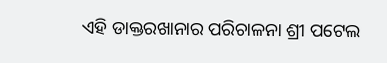ଏହି ଡାକ୍ତରଖାନାର ପରିଚାଳନା ଶ୍ରୀ ପଟେଲ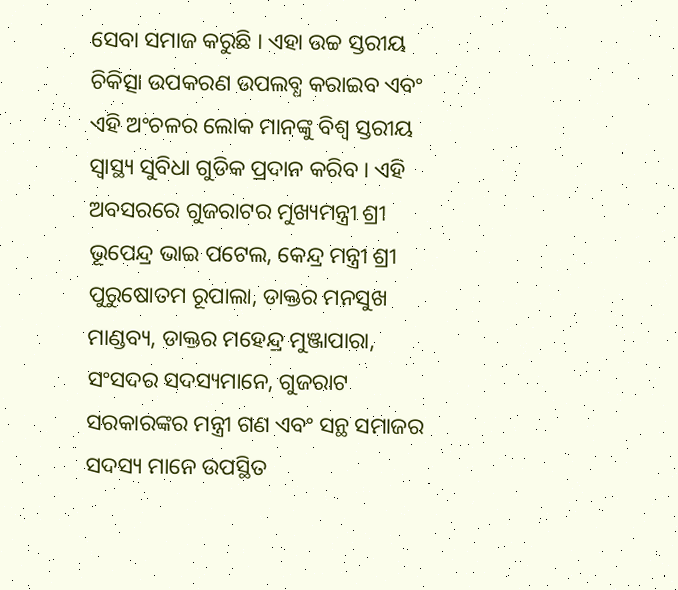ସେବା ସମାଜ କରୁଛି । ଏହା ଉଚ୍ଚ ସ୍ତରୀୟ ଚିକିତ୍ସା ଉପକରଣ ଉପଲବ୍ଧ କରାଇବ ଏବଂ ଏହି ଅଂଚଳର ଲୋକ ମାନଙ୍କୁ ବିଶ୍ୱ ସ୍ତରୀୟ ସ୍ୱାସ୍ଥ୍ୟ ସୁବିଧା ଗୁଡିକ ପ୍ରଦାନ କରିବ । ଏହି ଅବସରରେ ଗୁଜରାଟର ମୁଖ୍ୟମନ୍ତ୍ରୀ ଶ୍ରୀ ଭୂପେନ୍ଦ୍ର ଭାଇ ପଟେଲ, କେନ୍ଦ୍ର ମନ୍ତ୍ରୀ ଶ୍ରୀ ପୁରୁଷୋତମ ରୂପାଲା, ଡାକ୍ତର ମନସୁଖ ମାଣ୍ଡବ୍ୟ, ଡାକ୍ତର ମହେନ୍ଦ୍ର ମୁଞ୍ଜାପାରା, ସଂସଦର ସଦସ୍ୟମାନେ, ଗୁଜରାଟ ସରକାରଙ୍କର ମନ୍ତ୍ରୀ ଗଣ ଏବଂ ସନ୍ଥ ସମାଜର ସଦସ୍ୟ ମାନେ ଉପସ୍ଥିତ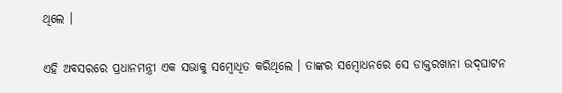ଥିଲେ ।

ଏହି ଅବସରରେ ପ୍ରଧାନମନ୍ତ୍ରୀ ଏକ ସଭାକୁ ସମ୍ବୋଧିତ କରିଥିଲେ । ତାଙ୍କର ସମ୍ବୋଧନରେ ସେ ଡାକ୍ତରଖାନା ଉଦ୍‌ଘାଟନ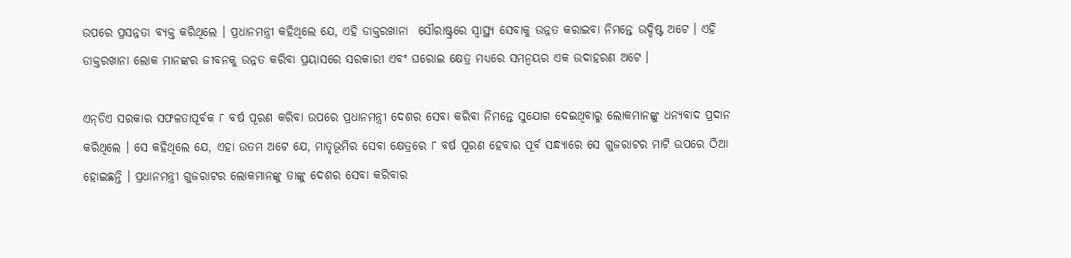ଉପରେ ପ୍ରସନ୍ନତା ବ୍ୟକ୍ତ କରିଥିଲେ । ପ୍ରଧାନମନ୍ତ୍ରୀ କହିଥିଲେ ଯେ, ଏହି ଡାକ୍ତରଖାନା  ସୌରାଷ୍ଟ୍ରରେ ସ୍ୱାସ୍ଥ୍ୟ ସେବାକୁ ଉନ୍ନତ କରାଇବା ନିମନ୍ତେ ଉଦ୍ଦିଷ୍ଟ ଅଟେ । ଏହି ଡାକ୍ତରଖାନା ଲୋକ ମାନଙ୍କର ଜୀବନକୁ ଉନ୍ନତ କରିବା ପ୍ରୟାସରେ ସରକାରୀ ଏବଂ ଘରୋଇ କ୍ଷେତ୍ର ମଧ୍ୟରେ ସମନ୍ୱୟର ଏକ ଉଦାହରଣ ଅଟେ ।

ଏନ୍‌ଡିଏ ସରକାର ସଫଳତାପୂର୍ବକ ୮ ବର୍ଷ ପୂରଣ କରିବା ଉପରେ ପ୍ରଧାନମନ୍ତ୍ରୀ ଦେଶର ସେବା କରିବା ନିମନ୍ତେ ସୁଯୋଗ ଦେଇଥିବାରୁ ଲୋକମାନଙ୍କୁ ଧନ୍ୟବାଦ ପ୍ରଦାନ କରିଥିଲେ । ସେ କହିଥିଲେ ଯେ, ଏହା ଉତମ ଅଟେ ଯେ, ମାତୃଭୂମିର ସେବା କ୍ଷେତ୍ରରେ ୮ ବର୍ଷ ପୂରଣ ହେବାର ପୂର୍ବ ସନ୍ଧ୍ୟାରେ ସେ ଗୁଜରାଟର ମାଟି ଉପରେ ଠିଆ ହୋଇଛନ୍ତି । ପ୍ରଧାନମନ୍ତ୍ରୀ ଗୁଜରାଟର ଲୋକମାନଙ୍କୁ ତାଙ୍କୁ ଦେଶର ସେବା କରିବାର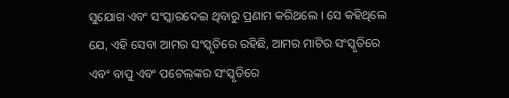ସୁଯୋଗ ଏବଂ ସଂସ୍କାରଦେଇ ଥିବାରୁ ପ୍ରଣାମ କରିଥଲେ । ସେ କହିଥିଲେ ଯେ, ଏହି ସେବା ଆମର ସଂସ୍କୃତିରେ ରହିଛି, ଆମର ମାଟିର ସଂସ୍କୃତିରେ ଏବଂ ବାପୁ ଏବଂ ପଟେଲ୍‌ଙ୍କର ସଂସ୍କୃତିରେ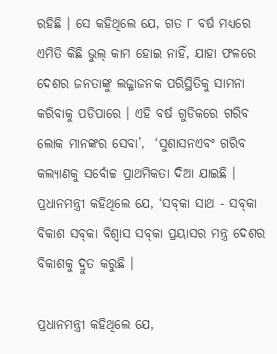ରହିଛି । ସେ କହିଥିଲେ ଯେ, ଗତ ୮ ବର୍ଷ ମଧ୍ୟରେ ଏମିତି କିଛି ଭୁଲ୍ କାମ ହୋଇ ନାହିଁ, ଯାହା ଫଳରେ ଦେଶର ଜନତାଙ୍କୁ ଲଜ୍ଜାଜନକ ପରିସ୍ଥିତିକୁ ସାମନା କରିବାକୁ ପଡିପାରେ । ଏହି ବର୍ଷ ଗୁଡିକରେ ଗରିବ ଲୋକ ମାନଙ୍କର ସେବା’,  ‘ସୁଶାସନଏବଂ ଗରିବ କଲ୍ୟାଣକୁ ସର୍ବୋଚ୍ଚ ପ୍ରାଥମିକତା ଦିଆ ଯାଇଛି । ପ୍ରଧାନମନ୍ତ୍ରୀ କହିଥିଲେ ଯେ, ‘ସବ୍‌କା ସାଥ - ସବ୍‌କା ବିକାଶ ସବ୍‌କା ବିଶ୍ୱାସ ସବ୍‌କା ପ୍ରୟାସର ମନ୍ତ୍ର ଦେଶର ବିକାଶକୁ ଦ୍ରୁତ କରୁଛି ।

ପ୍ରଧାନମନ୍ତ୍ରୀ କହିଥିଲେ ଯେ,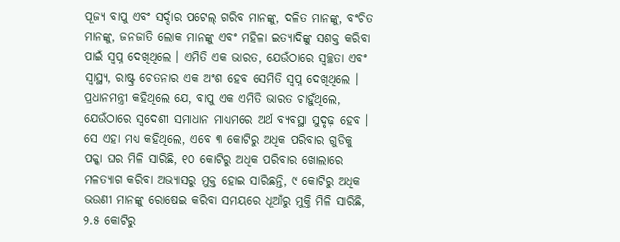ପୂଜ୍ୟ ବାପୁ ଏବଂ ସର୍ଦ୍ଦାର ପଟେଲ୍ ଗରିବ ମାନଙ୍କୁ, ଦଳିତ ମାନଙ୍କୁ, ବଂଚିତ ମାନଙ୍କୁ, ଜନଜାତି ଲୋକ ମାନଙ୍କୁ ଏବଂ ମହିଳା ଇତ୍ୟାଦିଙ୍କୁ ସଶକ୍ତ କରିବା ପାଇଁ ସ୍ୱପ୍ନ ଦେଖିଥିଲେ । ଏମିତି ଏକ ଭାରତ, ଯେଉଁଠାରେ ସ୍ୱଚ୍ଛତା ଏବଂ  ସ୍ୱାସ୍ଥ୍ୟ, ରାଷ୍ଟ୍ର ଚେତନାର ଏକ ଅଂଶ ହେବ ସେମିତି ସ୍ୱପ୍ନ ଦେଖିଥିଲେ ।  ପ୍ରଧାନମନ୍ତ୍ରୀ କହିଥିଲେ ଯେ, ବାପୁ ଏକ ଏମିତି ଭାରତ ଚାହୁଁଥିଲେ, ଯେଉଁଠାରେ ସ୍ୱଦେଶୀ ସମାଧାନ ମାଧ୍ୟମରେ ଅର୍ଥ ବ୍ୟବସ୍ଥା ସୁଦୃଢ଼ ହେବ । ସେ ଏହା ମଧ୍ୟ କହିଥିଲେ, ଏବେ ୩ କୋଟିରୁ ଅଧିକ ପରିବାର ଗୁଡିକୁ ପକ୍କା ଘର ମିଳି ସାରିଛି, ୧୦ କୋଟିରୁ ଅଧିକ ପରିବାର ଖୋଲାରେ ମଳତ୍ୟାଗ କରିବା ଅଭ୍ୟାସରୁ ମୁକ୍ତ ହୋଇ ସାରିଛନ୍ତି, ୯ କୋଟିରୁ ଅଧିକ ଭଉଣୀ ମାନଙ୍କୁ ରୋଷେଇ କରିବା ସମୟରେ ଧୂଆଁରୁ ମୁକ୍ତି ମିଳି ସାରିଛି, ୨.୫ କୋଟିରୁ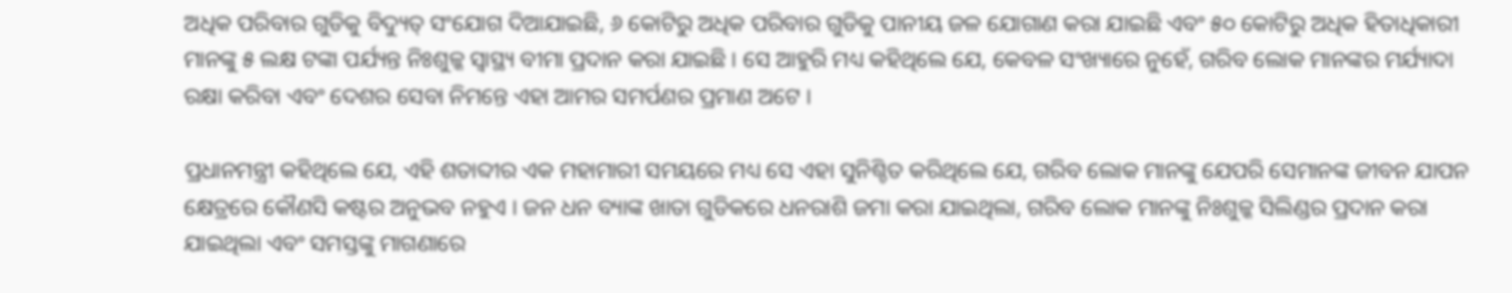ଅଧିକ ପରିବାର ଗୁଡିକୁ ବିଦ୍ୟୁତ୍ ସଂଯୋଗ ଦିଆଯାଇଛି, ୬ କୋଟିରୁ ଅଧିକ ପରିବାର ଗୁଡିକୁ ପାନୀୟ ଜଳ ଯୋଗାଣ କରା ଯାଇଛି ଏବଂ ୫୦ କୋଟିରୁ ଅଧିକ ହିତାଧିକାରୀ ମାନଙ୍କୁ ୫ ଲକ୍ଷ ଟଙ୍କା ପର୍ଯ୍ୟନ୍ତ ନିଃଶୁଳ୍କ ସ୍ୱାସ୍ଥ୍ୟ ବୀମା ପ୍ରଦାନ କରା ଯାଇଛି । ସେ ଆହୁରି ମଧ୍ୟ କହିଥିଲେ ଯେ, କେବଳ ସଂଖ୍ୟାରେ ନୁହେଁ, ଗରିବ ଲୋକ ମାନଙ୍କର ମର୍ଯ୍ୟାଦା ରକ୍ଷା କରିବା ଏବଂ ଦେଶର ସେବା ନିମନ୍ତେ ଏହା ଆମର ସମର୍ପଣର ପ୍ରମାଣ ଅଟେ ।

ପ୍ରଧାନମନ୍ତ୍ରୀ କହିଥିଲେ ଯେ, ଏହି ଶତାବ୍ଦୀର ଏକ ମହାମାରୀ ସମୟରେ ମଧ୍ୟ ସେ ଏହା ସୁନିଶ୍ଚିତ କରିଥିଲେ ଯେ, ଗରିବ ଲୋକ ମାନଙ୍କୁ ଯେପରି ସେମାନଙ୍କ ଜୀବନ ଯାପନ କ୍ଷେତ୍ରରେ କୌଣସି କଷ୍ଟର ଅନୁଭବ ନହୁଏ । ଜନ ଧନ ବ୍ୟାଙ୍କ ଖାତା ଗୁଡିକରେ ଧନରାଶି ଜମା କରା ଯାଇଥିଲା, ଗରିବ ଲୋକ ମାନଙ୍କୁ ନିଃଶୁଳ୍କ ସିଲିଣ୍ଡର ପ୍ରଦାନ କରା ଯାଇଥିଲା ଏବଂ ସମସ୍ତଙ୍କୁ ମାଗଣାରେ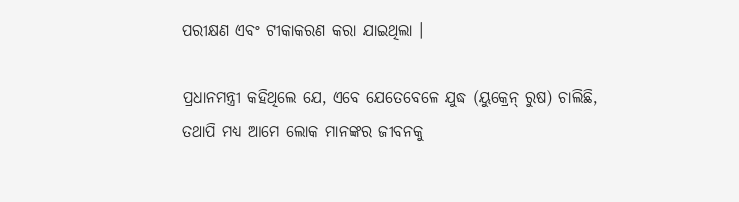ପରୀକ୍ଷଣ ଏବଂ ଟୀକାକରଣ କରା ଯାଇଥିଲା ।

ପ୍ରଧାନମନ୍ତ୍ରୀ କହିଥିଲେ ଯେ, ଏବେ ଯେତେବେଳେ ଯୁଦ୍ଧ (ୟୁକ୍ରେନ୍ ରୁଷ) ଚାଲିଛି, ତଥାପି ମଧ୍ୟ ଆମେ ଲୋକ ମାନଙ୍କର ଜୀବନକୁ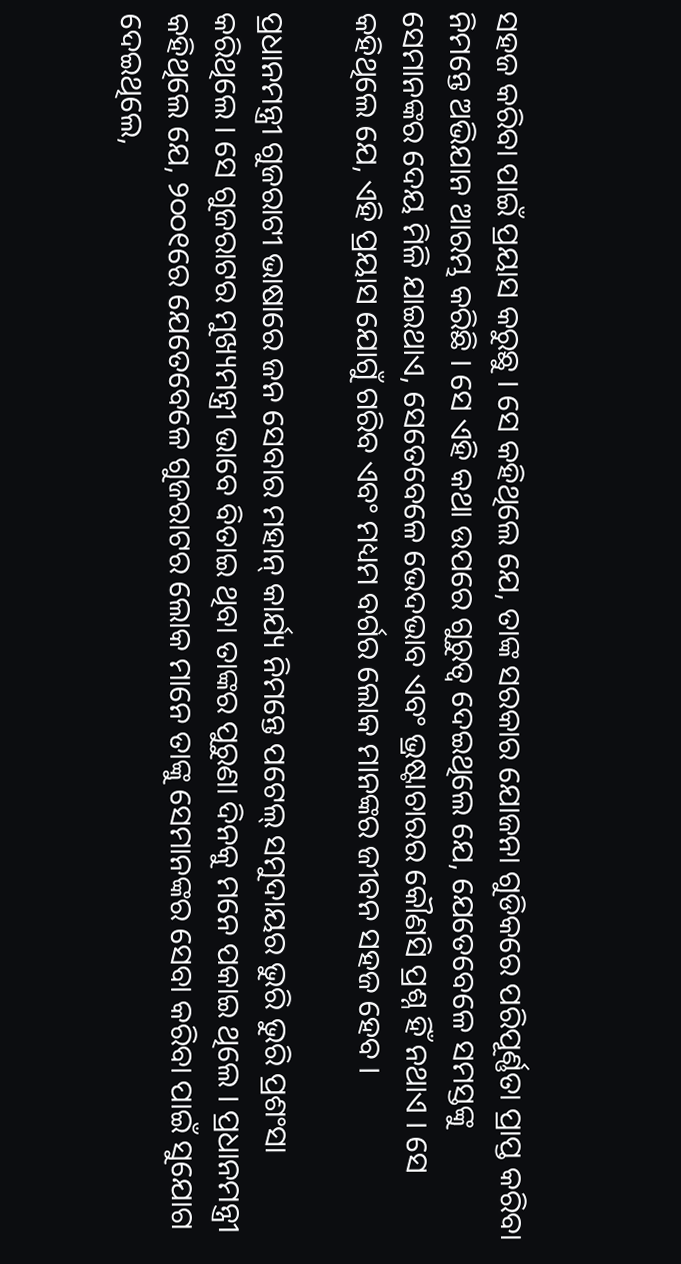ସହଜ କରିବା ପାଇଁ ପ୍ରୟାସ କରୁଛୁ । ସେ କହିଥିଲେ ଯେ, ତାଙ୍କ ସରକାର ଯୋଜନା ଗୁଡିକରେ ପରିପୂର୍ଣ୍ଣତା ପ୍ରାପ୍ତ କରିବା ନିମନ୍ତେ ଅଭିଯାନ ଆରମ୍ଭ କରିଛି । ସେ ଏହି କଥା ଉପରେ ଗୁରୁତ୍ୱ ଦେଇଥିଲେ ଯେ, ଯେତେବେଳେ ସମସ୍ତଙ୍କୁ ସେମାନଙ୍କର ଦେୟ ମିଳି ଯାଇଥାଏ, ସେତେବେଳେ ଭେଦଭାବ ଏବଂ ଭ୍ରଷ୍ଟାଚାରର କୌଣସି ପ୍ରଶ୍ନ ହିଁ ନଥାଏ । ସେ କହିଥିଲେ ଯେ, ଏହି ପ୍ରୟାସ ଯୋଗୁଁ ଗରିବ ଏବଂ ମଧ୍ୟମ ବର୍ଗର ଲୋକ ମାନଙ୍କର ଜୀବନ ସହଜ ହେବ ।

ପ୍ରଧାନମନ୍ତ୍ରୀ ଗୁଜରାଟୀ ଭାଷାରେ ଜନ ସେବାର ମହାନ୍ କାର୍ଯ୍ୟ ନିମନ୍ତେ ପଟେଲ୍ ସମୁଦାୟର ଭୁରି ଭୁରି ପ୍ରଶଂସା କରିଥିଲେ । ସେ ଗୁଜରାଟର ମୁଖ୍ୟମନ୍ତ୍ରୀ ଭାବେ ବିତାଇ ଥିବା ତାଙ୍କର ପୁରୁଣା ଦିନକୁ ମନେ ପକାଇ ଥିଲେ । ପ୍ରଧାନମନ୍ତ୍ରୀ କହିଥିଲେ ଯେ, ୨୦୦୧ରେ ଯେତେବେଳେ ଗୁଜରାଟର ଲୋକ ମାନେ ତାଙ୍କୁ ସେମାନଙ୍କର ସେବା କରିବା ପାଇଁ ସୁଯୋଗ ଦେଇଥିଲେ,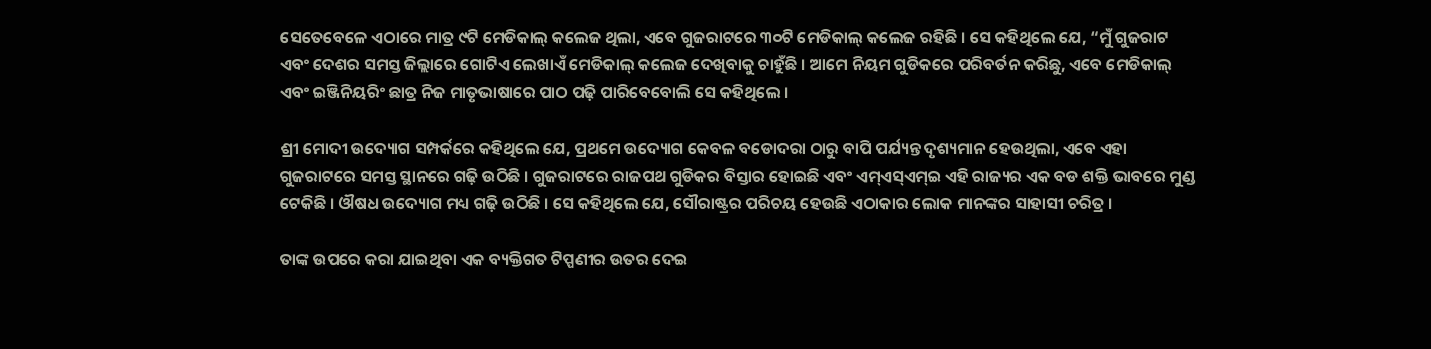ସେତେବେଳେ ଏଠାରେ ମାତ୍ର ୯ଟି ମେଡିକାଲ୍ କଲେଜ ଥିଲା, ଏବେ ଗୁଜରାଟରେ ୩୦ଟି ମେଡିକାଲ୍ କଲେଜ ରହିଛି । ସେ କହିଥିଲେ ଯେ, “ମୁଁ ଗୁଜରାଟ ଏବଂ ଦେଶର ସମସ୍ତ ଜିଲ୍ଲାରେ ଗୋଟିଏ ଲେଖାଏଁ ମେଡିକାଲ୍ କଲେଜ ଦେଖିବାକୁ ଚାହୁଁଛି । ଆମେ ନିୟମ ଗୁଡିକରେ ପରିବର୍ତନ କରିଛୁ, ଏବେ ମେଡିକାଲ୍ ଏବଂ ଇଞ୍ଜିନିୟରିଂ ଛାତ୍ର ନିଜ ମାତୃଭାଷାରେ ପାଠ ପଢ଼ି ପାରିବେବୋଲି ସେ କହିଥିଲେ ।

ଶ୍ରୀ ମୋଦୀ ଉଦ୍ୟୋଗ ସମ୍ପର୍କରେ କହିଥିଲେ ଯେ, ପ୍ରଥମେ ଉଦ୍ୟୋଗ କେବଳ ବଡୋଦରା ଠାରୁ ବାପି ପର୍ଯ୍ୟନ୍ତ ଦୃଶ୍ୟମାନ ହେଉଥିଲା, ଏବେ ଏହା ଗୁଜରାଟରେ ସମସ୍ତ ସ୍ଥାନରେ ଗଢ଼ି ଉଠିଛି । ଗୁଜରାଟରେ ରାଜପଥ ଗୁଡିକର ବିସ୍ତାର ହୋଇଛି ଏବଂ ଏମ୍‌ଏସ୍‌ଏମ୍‌ଇ ଏହି ରାଜ୍ୟର ଏକ ବଡ ଶକ୍ତି ଭାବରେ ମୁଣ୍ଡ ଟେକିଛି । ଔଷଧ ଉଦ୍ୟୋଗ ମଧ୍ୟ ଗଢ଼ି ଉଠିଛି । ସେ କହିଥିଲେ ଯେ, ସୌରାଷ୍ଟ୍ରର ପରିଚୟ ହେଉଛି ଏଠାକାର ଲୋକ ମାନଙ୍କର ସାହାସୀ ଚରିତ୍ର ।

ତାଙ୍କ ଉପରେ କରା ଯାଇଥିବା ଏକ ବ୍ୟକ୍ତିଗତ ଟିପ୍ପଣୀର ଉତର ଦେଇ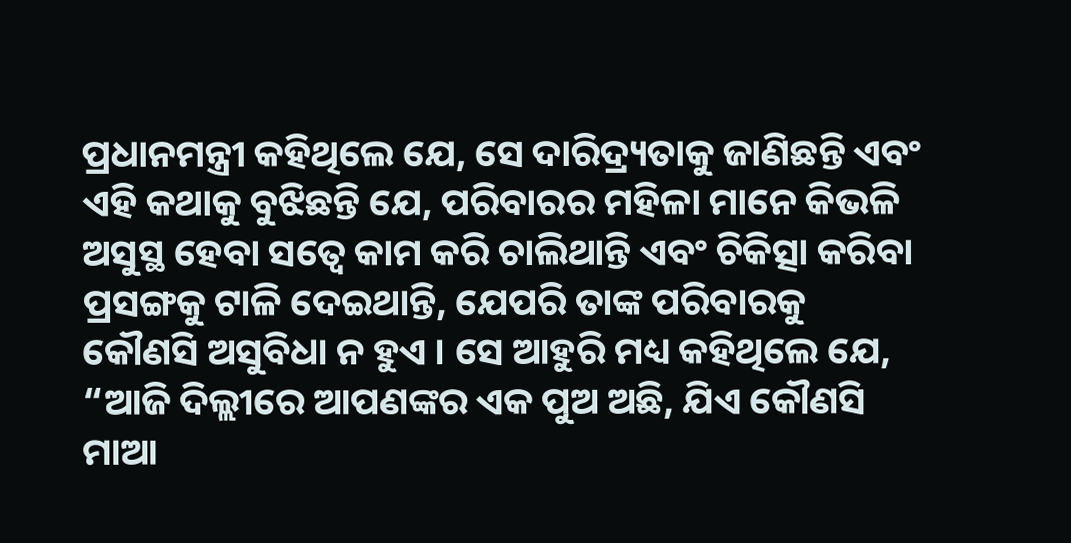ପ୍ରଧାନମନ୍ତ୍ରୀ କହିଥିଲେ ଯେ, ସେ ଦାରିଦ୍ର‌୍ୟତାକୁ ଜାଣିଛନ୍ତି ଏବଂ ଏହି କଥାକୁ ବୁଝିଛନ୍ତି ଯେ, ପରିବାରର ମହିଳା ମାନେ କିଭଳି ଅସୁସ୍ଥ ହେବା ସତ୍ୱେ କାମ କରି ଚାଲିଥାନ୍ତି ଏବଂ ଚିକିତ୍ସା କରିବା ପ୍ରସଙ୍ଗକୁ ଟାଳି ଦେଇଥାନ୍ତି, ଯେପରି ତାଙ୍କ ପରିବାରକୁ କୌଣସି ଅସୁବିଧା ନ ହୁଏ । ସେ ଆହୁରି ମଧ୍ୟ କହିଥିଲେ ଯେ, “ଆଜି ଦିଲ୍ଲୀରେ ଆପଣଙ୍କର ଏକ ପୁଅ ଅଛି, ଯିଏ କୌଣସି ମାଆ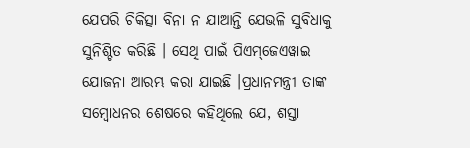ଯେପରି ଚିକିତ୍ସା ବିନା ନ ଯାଆନ୍ତି ଯେଭଳି ସୁବିଧାକୁ ସୁନିଶ୍ଚିତ କରିଛି । ସେଥି ପାଇଁ ପିଏମ୍‌ଜେଏୱାଇ ଯୋଜନା ଆରମ୍ଭ କରା ଯାଇଛି ।ପ୍ରଧାନମନ୍ତ୍ରୀ ତାଙ୍କ ସମ୍ବୋଧନର ଶେଷରେ କହିଥିଲେ ଯେ, ଶସ୍ତା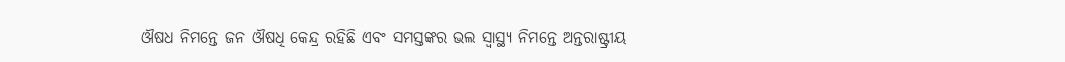ଔଷଧ ନିମନ୍ତେ ଜନ ଔଷଧି କେନ୍ଦ୍ର ରହିଛି ଏବଂ ସମସ୍ତଙ୍କର ଭଲ ସ୍ୱାସ୍ଥ୍ୟ ନିମନ୍ତେ ଅନ୍ତରାଷ୍ଟ୍ରୀୟ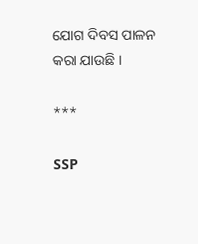ଯୋଗ ଦିବସ ପାଳନ କରା ଯାଉଛି ।

***

SSP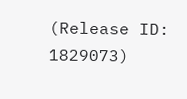(Release ID: 1829073)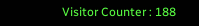Visitor Counter : 188